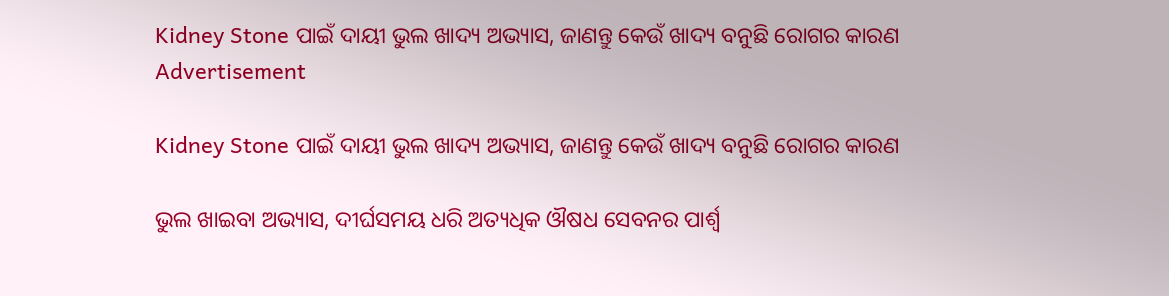Kidney Stone ପାଇଁ ଦାୟୀ ଭୁଲ ଖାଦ୍ୟ ଅଭ୍ୟାସ, ଜାଣନ୍ତୁ କେଉଁ ଖାଦ୍ୟ ବନୁଛି ରୋଗର କାରଣ
Advertisement

Kidney Stone ପାଇଁ ଦାୟୀ ଭୁଲ ଖାଦ୍ୟ ଅଭ୍ୟାସ, ଜାଣନ୍ତୁ କେଉଁ ଖାଦ୍ୟ ବନୁଛି ରୋଗର କାରଣ

ଭୁଲ ଖାଇବା ଅଭ୍ୟାସ, ଦୀର୍ଘସମୟ ଧରି ଅତ୍ୟଧିକ ଔଷଧ ସେବନର ପାର୍ଶ୍ୱ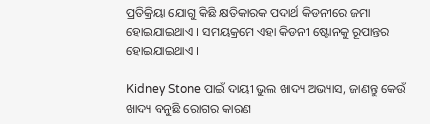ପ୍ରତିକ୍ରିୟା ଯୋଗୁ କିଛି କ୍ଷତିକାରକ ପଦାର୍ଥ କିଡନୀରେ ଜମା ହୋଇଯାଇଥାଏ । ସମୟକ୍ରମେ ଏହା କିଡନୀ ଷ୍ଟୋନକୁ ରୂପାନ୍ତର ହୋଇଯାଇଥାଏ ।

Kidney Stone ପାଇଁ ଦାୟୀ ଭୁଲ ଖାଦ୍ୟ ଅଭ୍ୟାସ, ଜାଣନ୍ତୁ କେଉଁ ଖାଦ୍ୟ ବନୁଛି ରୋଗର କାରଣ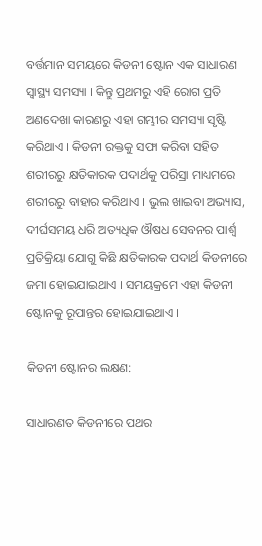ବର୍ତ୍ତମାନ ସମୟରେ କିଡନୀ ଷ୍ଟୋନ ଏକ ସାଧାରଣ ସ୍ୱାସ୍ଥ୍ୟ ସମସ୍ୟା । କିନ୍ତୁ ପ୍ରଥମରୁ ଏହି ରୋଗ ପ୍ରତି ଅଣଦେଖା କାରଣରୁ ଏହା ଗମ୍ଭୀର ସମସ୍ୟା ସୃଷ୍ଟି କରିଥାଏ । କିଡନୀ ରକ୍ତକୁ ସଫା କରିବା ସହିତ ଶରୀରରୁ କ୍ଷତିକାରକ ପଦାର୍ଥକୁ ପରିସ୍ରା ମାଧ୍ୟମରେ ଶରୀରରୁ ବାହାର କରିଥାଏ । ଭୁଲ ଖାଇବା ଅଭ୍ୟାସ, ଦୀର୍ଘସମୟ ଧରି ଅତ୍ୟଧିକ ଔଷଧ ସେବନର ପାର୍ଶ୍ୱ ପ୍ରତିକ୍ରିୟା ଯୋଗୁ କିଛି କ୍ଷତିକାରକ ପଦାର୍ଥ କିଡନୀରେ ଜମା ହୋଇଯାଇଥାଏ । ସମୟକ୍ରମେ ଏହା କିଡନୀ ଷ୍ଟୋନକୁ ରୂପାନ୍ତର ହୋଇଯାଇଥାଏ ।

କିଡନୀ ଷ୍ଟୋନର ଲକ୍ଷଣ:

ସାଧାରଣତ କିଡନୀରେ ପଥର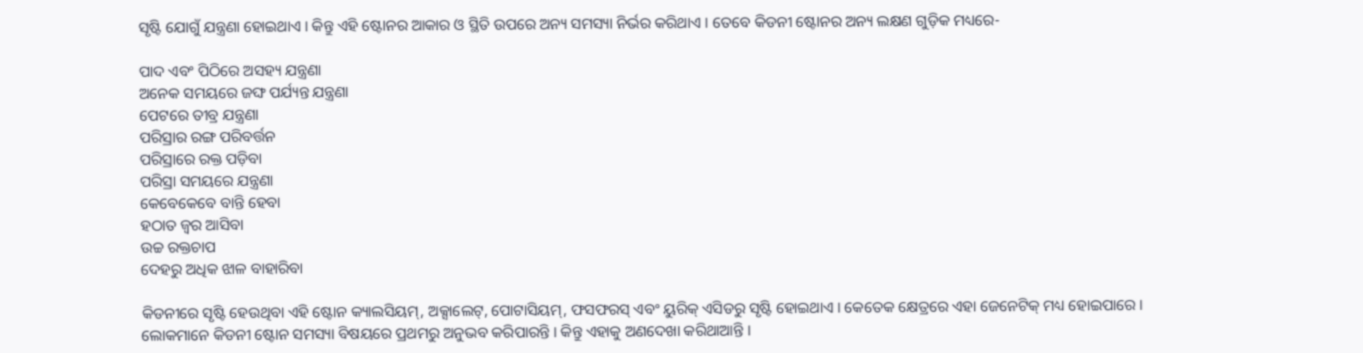ସୃଷ୍ଟି ଯୋଗୁଁ ଯନ୍ତ୍ରଣା ହୋଇଥାଏ । କିନ୍ତୁ ଏହି ଷ୍ଟୋନର ଆକାର ଓ ସ୍ଥିତି ଉପରେ ଅନ୍ୟ ସମସ୍ୟା ନିର୍ଭର କରିଥାଏ । ତେବେ କିଡନୀ ଷ୍ଟୋନର ଅନ୍ୟ ଲକ୍ଷଣ ଗୁଡ଼ିକ ମଧ୍ୟରେ-

ପାଦ ଏବଂ ପିଠିରେ ଅସହ୍ୟ ଯନ୍ତ୍ରଣା
ଅନେକ ସମୟରେ ଜଙ୍ଘ ପର୍ଯ୍ୟନ୍ତ ଯନ୍ତ୍ରଣା
ପେଟରେ ତୀବ୍ର ଯନ୍ତ୍ରଣା
ପରିସ୍ରାର ରଙ୍ଗ ପରିବର୍ତ୍ତନ
ପରିସ୍ରାରେ ରକ୍ତ ପଡ଼ିବା
ପରିସ୍ରା ସମୟରେ ଯନ୍ତ୍ରଣା
କେବେକେବେ ବାନ୍ତି ହେବା
ହଠାତ ଜ୍ୱର ଆସିବା
ଉଚ୍ଚ ରକ୍ତଚାପ
ଦେହରୁ ଅଧିକ ଝାଳ ବାହାରିବା

କିଡନୀରେ ସୃଷ୍ଟି ହେଉଥିବା ଏହି ଷ୍ଟୋନ କ୍ୟାଲସିୟମ୍, ଅକ୍ସାଲେଟ୍, ପୋଟାସିୟମ୍, ଫସଫରସ୍ ଏବଂ ୟୁରିକ୍ ଏସିଡରୁ ସୃଷ୍ଟି ହୋଇଥାଏ । କେତେକ କ୍ଷେତ୍ରରେ ଏହା ଜେନେଟିକ୍ ମଧ୍ୟ ହୋଇପାରେ । ଲୋକମାନେ କିଡନୀ ଷ୍ଟୋନ ସମସ୍ୟା ବିଷୟରେ ପ୍ରଥମରୁ ଅନୁଭବ କରିପାରନ୍ତି । କିନ୍ତୁ ଏହାକୁ ଅଣଦେଖା କରିଥାଆନ୍ତି ।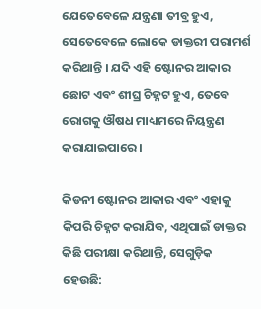ଯେତେବେଳେ ଯନ୍ତ୍ରଣା ତୀବ୍ର ହୁଏ, ସେତେବେଳେ ଲୋକେ ଡାକ୍ତରୀ ପରାମର୍ଶ କରିଥାନ୍ତି । ଯଦି ଏହି ଷ୍ଟୋନର ଆକାର ଛୋଟ ଏବଂ ଶୀଘ୍ର ଚିହ୍ନଟ ହୁଏ, ତେବେ ରୋଗକୁ ଔଷଧ ମାଧ୍ୟମରେ ନିୟନ୍ତ୍ରଣ କରାଯାଇପାରେ ।

କିଡନୀ ଷ୍ଟୋନର ଆକାର ଏବଂ ଏହାକୁ କିପରି ଚିହ୍ନଟ କରାଯିବ, ଏଥିପାଇଁ ଡାକ୍ତର କିଛି ପରୀକ୍ଷା କରିଥାନ୍ତି, ସେଗୁଡ଼ିକ ହେଉଛି: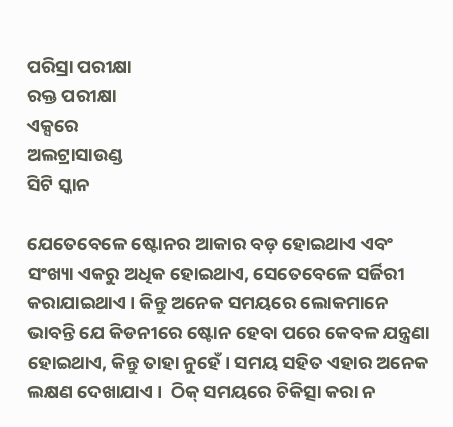ପରିସ୍ରା ପରୀକ୍ଷା
ରକ୍ତ ପରୀକ୍ଷା
ଏକ୍ସରେ
ଅଲଟ୍ରାସାଉଣ୍ଡ
ସିଟି ସ୍କାନ

ଯେତେବେଳେ ଷ୍ଟୋନର ଆକାର ବଡ଼ ହୋଇଥାଏ ଏବଂ ସଂଖ୍ୟା ଏକରୁ ଅଧିକ ହୋଇଥାଏ, ସେତେବେଳେ ସର୍ଜିରୀ କରାଯାଇଥାଏ । କିନ୍ତୁ ଅନେକ ସମୟରେ ଲୋକମାନେ ଭାବନ୍ତି ଯେ କିଡନୀରେ ଷ୍ଟୋନ ହେବା ପରେ କେବଳ ଯନ୍ତ୍ରଣା ହୋଇଥାଏ, କିନ୍ତୁ ତାହା ନୁହେଁ । ସମୟ ସହିତ ଏହାର ଅନେକ ଲକ୍ଷଣ ଦେଖାଯାଏ ।  ଠିକ୍ ସମୟରେ ଚିକିତ୍ସା କରା ନ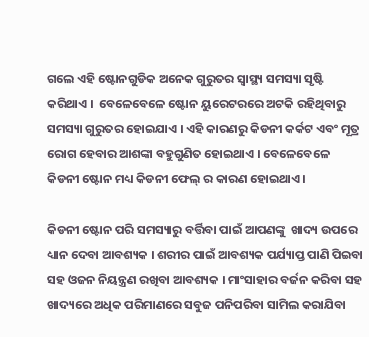ଗଲେ ଏହି ଷ୍ଟୋନଗୁଡିକ ଅନେକ ଗୁରୁତର ସ୍ୱାସ୍ଥ୍ୟ ସମସ୍ୟା ସୃଷ୍ଟି କରିଥାଏ ।  ବେଳେବେଳେ ଷ୍ଟୋନ ୟୁରେଟରରେ ଅଟକି ରହିଥିବାରୁ ସମସ୍ୟା ଗୁରୁତର ହୋଇଯାଏ । ଏହି କାରଣରୁ କିଡନୀ କର୍କଟ ଏବଂ ମୂତ୍ର ରୋଗ ହେବାର ଆଶଙ୍କା ବହୁଗୁଣିତ ହୋଇଥାଏ । ବେଳେବେଳେ କିଡନୀ ଷ୍ଟୋନ ମଧ୍ୟ କିଡନୀ ଫେଲ୍ ର କାରଣ ହୋଇଥାଏ ।

କିଡନୀ ଷ୍ଟୋନ ପରି ସମସ୍ୟାରୁ ବର୍ତ୍ତିବା ପାଇଁ ଆପଣଙ୍କୁ  ଖାଦ୍ୟ ଉପରେ ଧ୍ୟାନ ଦେବା ଆବଶ୍ୟକ । ଶରୀର ପାଇଁ ଆବଶ୍ୟକ ପର୍ଯ୍ୟାପ୍ତ ପାଣି ପିଇବା ସହ ଓଜନ ନିୟନ୍ତ୍ରଣ ରଖିବା ଆବଶ୍ୟକ । ମାଂସାହାର ବର୍ଜନ କରିବା ସହ ଖାଦ୍ୟରେ ଅଧିକ ପରିମାଣରେ ସବୁଜ ପନିପରିବା ସାମିଲ କରାଯିବା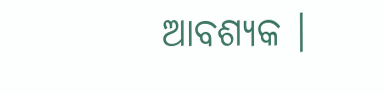ଆବଶ୍ୟକ ।